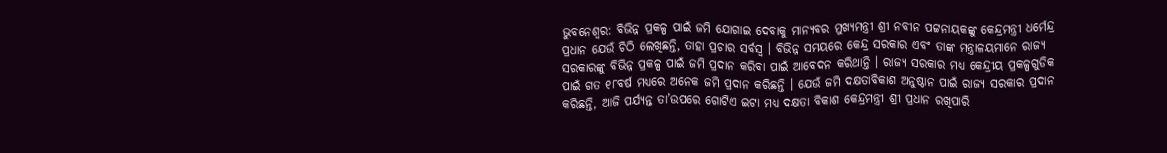ଭୁବନେଶ୍ୱର: ବିଭିନ୍ନ ପ୍ରକଳ୍ପ ପାଇଁ ଜମି ଯୋଗାଇ ଦେବାକୁ ମାନ୍ୟବର ମୁଖ୍ୟମନ୍ତ୍ରୀ ଶ୍ରୀ ନବୀନ ପଟ୍ଟନାୟକଙ୍କୁ କେନ୍ଦ୍ରମନ୍ତ୍ରୀ ଧର୍ମେନ୍ଦ୍ର ପ୍ରଧାନ ଯେଉଁ ଚିଠି ଲେଖିଛନ୍ତି, ତାହା ପ୍ରଚାର ସର୍ବସ୍ୱ । ବିଭିନ୍ନ ସମୟରେ କେନ୍ଦ୍ର ସରକାର ଏବଂ ତାଙ୍କ ମନ୍ତ୍ରାଳୟମାନେ ରାଜ୍ୟ ସରକାରଙ୍କୁ ବିଭିନ୍ନ ପ୍ରକଳ୍ପ ପାଇଁ ଜମି ପ୍ରଦାନ କରିବା ପାଇଁ ଆବେଦନ କରିଥାନ୍ତି । ରାଜ୍ୟ ସରକାର ମଧ୍ୟ କେନ୍ଦ୍ରୀୟ ପ୍ରକଳ୍ପଗୁଡିକ ପାଇଁ ଗତ ୧୮ବର୍ଷ ମଧ୍ୟରେ ଅନେକ ଜମି ପ୍ରଦାନ କରିଛନ୍ତି । ଯେଉଁ ଜମି ଦକ୍ଷତାବିକାଶ ଅନୁଷ୍ଠାନ ପାଇଁ ରାଜ୍ୟ ସରକାର ପ୍ରଦାନ କରିଛନ୍ତି, ଆଜି ପର୍ଯ୍ୟନ୍ତ ତା’ଉପରେ ଗୋଟିଏ ଇଟା ମଧ୍ୟ ଦକ୍ଷତା ବିକାଶ କେନ୍ଦ୍ରମନ୍ତ୍ରୀ ଶ୍ରୀ ପ୍ରଧାନ ରଖିପାରି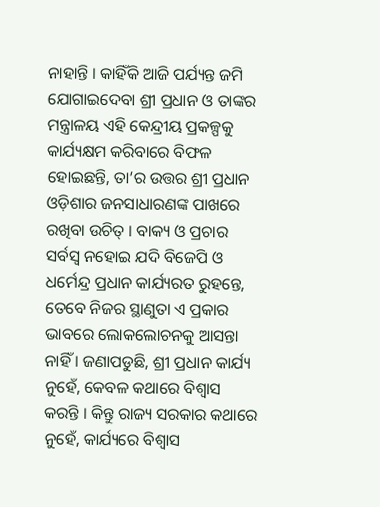ନାହାନ୍ତି । କାହିଁକି ଆଜି ପର୍ଯ୍ୟନ୍ତ ଜମି ଯୋଗାଇଦେବା ଶ୍ରୀ ପ୍ରଧାନ ଓ ତାଙ୍କର ମନ୍ତ୍ରାଳୟ ଏହି କେନ୍ଦ୍ରୀୟ ପ୍ରକଳ୍ପକୁ କାର୍ଯ୍ୟକ୍ଷମ କରିବାରେ ବିଫଳ ହୋଇଛନ୍ତି, ତା’ର ଉତ୍ତର ଶ୍ରୀ ପ୍ରଧାନ ଓଡ଼ିଶାର ଜନସାଧାରଣଙ୍କ ପାଖରେ ରଖିବା ଉଚିତ୍ । ବାକ୍ୟ ଓ ପ୍ରଚାର ସର୍ବସ୍ୱ ନହୋଇ ଯଦି ବିଜେପି ଓ ଧର୍ମେନ୍ଦ୍ର ପ୍ରଧାନ କାର୍ଯ୍ୟରତ ରୁହନ୍ତେ, ତେବେ ନିଜର ସ୍ଥାଣୁତା ଏ ପ୍ରକାର ଭାବରେ ଲୋକଲୋଚନକୁ ଆସନ୍ତା ନାହିଁ । ଜଣାପଡୁଛି, ଶ୍ରୀ ପ୍ରଧାନ କାର୍ଯ୍ୟ ନୁହେଁ, କେବଳ କଥାରେ ବିଶ୍ୱାସ କରନ୍ତି । କିନ୍ତୁ ରାଜ୍ୟ ସରକାର କଥାରେ ନୁହେଁ, କାର୍ଯ୍ୟରେ ବିଶ୍ୱାସ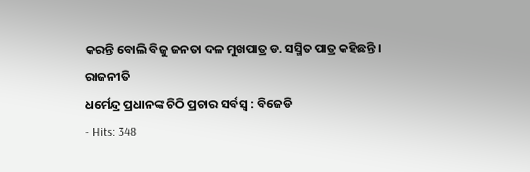କରନ୍ତି ବୋଲି ବିଜୁ ଜନତା ଦଳ ମୁଖପାତ୍ର ଡ. ସସ୍ମିତ ପାତ୍ର କହିଛନ୍ତି ।
ରାଜନୀତି
ଧର୍ମେନ୍ଦ୍ର ପ୍ରଧାନଙ୍କ ଚିଠି ପ୍ରଚାର ସର୍ବସ୍ୱ : ବିଜେଡି
- Hits: 348